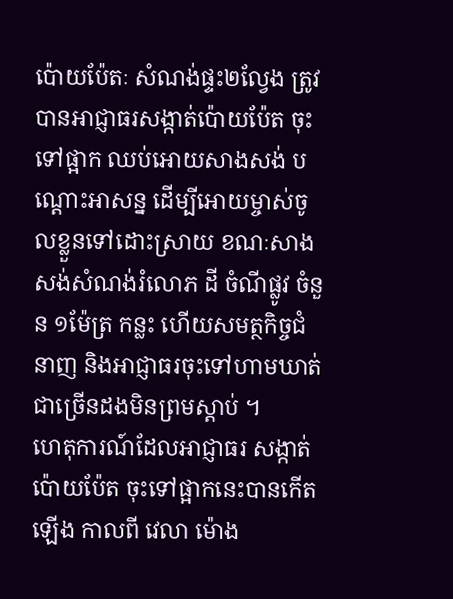ប៉ោយប៉ែតៈ សំណង់ផ្ទះ២ល្វែង ត្រូវបានអាជ្ញាធរសង្កាត់ប៉ោយប៉ែត ចុះទៅផ្អាក ឈប់អោយសាងសង់ បណ្តោះអាសន្ន ដើម្បីអោយម្ចាស់ចូលខ្លួនទៅដោះស្រាយ ខណៈសាងសង់សំណង់រំលោភ ដី ចំណីផ្លូវ ចំនួន ១ម៉ែត្រ កន្លះ ហើយសមត្ថកិច្ចជំនាញ និងអាជ្ញាធរចុះទៅហាមឃាត់ជាច្រើនដងមិនព្រមស្តាប់ ។
ហេតុការណ៍ដែលអាជ្ញាធរ សង្កាត់ប៉ោយប៉ែត ចុះទៅផ្អាកនេះបានកើតឡើង កាលពី វេលា ម៉ោង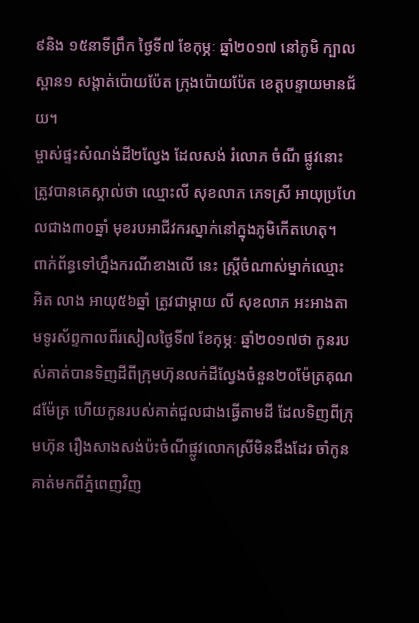៩និង ១៥នាទីព្រឹក ថ្ងៃទី៧ ខែកុម្ភៈ ឆ្នាំ២០១៧ នៅភូមិ ក្បាលស្ពាន១ សង្តាត់ប៉ោយប៉ែត ក្រុងប៉ោយប៉ែត ខេត្តបន្ទាយមានជ័យ។
ម្ចាស់ផ្ទះសំណង់ដី២ល្វែង ដែលសង់ រំលោភ ចំណី ផ្លូវនោះ ត្រូវបានគេស្គាល់ថា ឈ្មោះលី សុខលាភ ភេទស្រី អាយុប្រហែលជាង៣០ឆ្នាំ មុខរបអាជីវករស្នាក់នៅក្នុងភូមិកើតហេតុ។
ពាក់ព័ន្ធទៅហ្នឹងករណីខាងលើ នេះ ស្រ្តីចំណាស់ម្នាក់ឈ្មោះ អិត លាង អាយុ៥៦ឆ្នាំ ត្រូវជាម្ដាយ លី សុខលាភ អះអាងតាមទូរស័ព្ទកាលពីរសៀលថ្ងៃទី៧ ខែកុម្ភៈ ឆ្នាំ២០១៧ថា កូនរបស់គាត់បានទិញដីពីក្រុមហ៊ុនលក់ដីល្វែងចំនួន២០ម៉ែត្រគុណ៨ម៉ែត្រ ហើយកូនរបស់គាត់ជួលជាងធ្វើតាមដី ដែលទិញពីក្រុមហ៊ុន រឿងសាងសង់ប៉ះចំណីផ្លូវលោកស្រីមិនដឹងដែរ ចាំកូនគាត់មកពីភ្នំពេញវិញ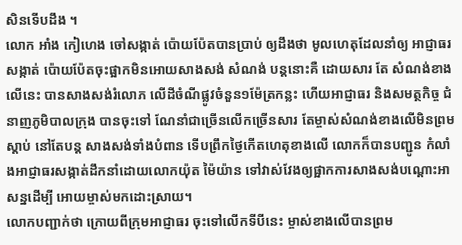សិនទើបដឹង ។
លោក អាំង កៀហេង ចៅសង្កាត់ ប៉ោយប៉ែតបានប្រាប់ ឲ្យដឹងថា មូលហេតុដែលនាំឲ្យ អាជ្ញាធរ សង្កាត់ ប៉ោយប៉ែតចុះផ្អាកមិនអោយសាងសង់ សំណង់ បន្តនោះគឺ ដោយសារ តែ សំណង់ខាងលើនេះ បានសាងសង់រំលោភ លើដីចំណីផ្លូវចំនួន១ម៉ែត្រកន្លះ ហើយអាជ្ញាធរ និងសមត្ថកិច្ច ជំនាញភូមិបាលក្រុង បានចុះទៅ ណែនាំជាច្រើនលើកច្រើនសារ តែម្ចាស់សំណង់ខាងលើមិនព្រមស្តាប់ នៅតែបន្ត សាងសង់ទាំងបំពាន ទើបព្រឹកថ្ងៃកើតហេតុខាងលើ លោកក៏បានបញ្ជូន កំលាំងអាជ្ញាធរសង្កាត់ដឹកនាំដោយលោកយ៉ុត ម៉ៃយ៉ាន ទៅវាស់វែងឲ្យផ្អាកការសាងសង់បណ្តោះអាសន្នដើម្បី អោយម្ចាស់មកដោះស្រាយ។
លោកបញ្ជាក់ថា ក្រោយពីក្រុមអាជ្ញាធរ ចុះទៅលើកទីបីនេះ ម្ចាស់ខាងលើបានព្រម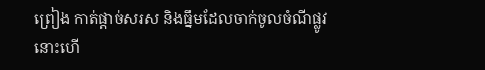ព្រៀង កាត់ផ្ដាច់សរស និងធ្នឹមដែលចាក់ចូលចំណីផ្លូវនោះហើ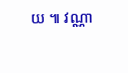យ ៕ វណ្ណា